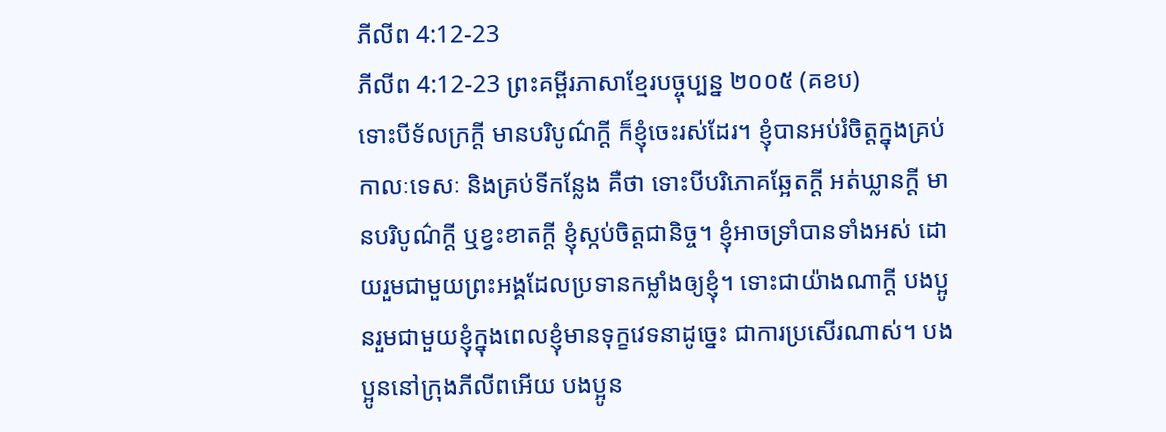ភីលីព 4:12-23
ភីលីព 4:12-23 ព្រះគម្ពីរភាសាខ្មែរបច្ចុប្បន្ន ២០០៥ (គខប)
ទោះបីទ័លក្រក្ដី មានបរិបូណ៌ក្ដី ក៏ខ្ញុំចេះរស់ដែរ។ ខ្ញុំបានអប់រំចិត្តក្នុងគ្រប់កាលៈទេសៈ និងគ្រប់ទីកន្លែង គឺថា ទោះបីបរិភោគឆ្អែតក្ដី អត់ឃ្លានក្ដី មានបរិបូណ៌ក្ដី ឬខ្វះខាតក្ដី ខ្ញុំស្កប់ចិត្តជានិច្ច។ ខ្ញុំអាចទ្រាំបានទាំងអស់ ដោយរួមជាមួយព្រះអង្គដែលប្រទានកម្លាំងឲ្យខ្ញុំ។ ទោះជាយ៉ាងណាក្ដី បងប្អូនរួមជាមួយខ្ញុំក្នុងពេលខ្ញុំមានទុក្ខវេទនាដូច្នេះ ជាការប្រសើរណាស់។ បងប្អូននៅក្រុងភីលីពអើយ បងប្អូន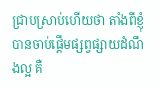ជ្រាបស្រាប់ហើយថា តាំងពីខ្ញុំបានចាប់ផ្ដើមផ្សព្វផ្សាយដំណឹងល្អ គឺ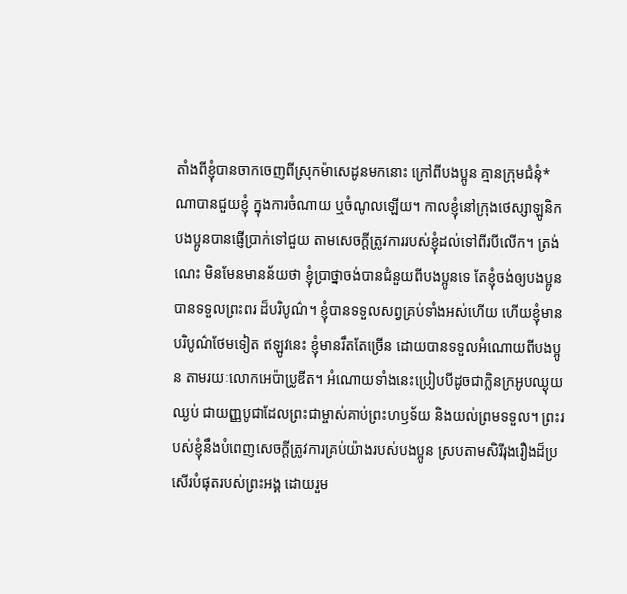តាំងពីខ្ញុំបានចាកចេញពីស្រុកម៉ាសេដូនមកនោះ ក្រៅពីបងប្អូន គ្មានក្រុមជំនុំ*ណាបានជួយខ្ញុំ ក្នុងការចំណាយ ឬចំណូលឡើយ។ កាលខ្ញុំនៅក្រុងថេស្សាឡូនិក បងប្អូនបានផ្ញើប្រាក់ទៅជួយ តាមសេចក្ដីត្រូវការរបស់ខ្ញុំដល់ទៅពីរបីលើក។ ត្រង់ណេះ មិនមែនមានន័យថា ខ្ញុំប្រាថ្នាចង់បានជំនួយពីបងប្អូនទេ តែខ្ញុំចង់ឲ្យបងប្អូនបានទទួលព្រះពរ ដ៏បរិបូណ៌។ ខ្ញុំបានទទួលសព្វគ្រប់ទាំងអស់ហើយ ហើយខ្ញុំមានបរិបូណ៌ថែមទៀត ឥឡូវនេះ ខ្ញុំមានរឹតតែច្រើន ដោយបានទទួលអំណោយពីបងប្អូន តាមរយៈលោកអេប៉ាប្រូឌីត។ អំណោយទាំងនេះប្រៀបបីដូចជាក្លិនក្រអូបឈ្ងុយឈ្ងប់ ជាយញ្ញបូជាដែលព្រះជាម្ចាស់គាប់ព្រះហឫទ័យ និងយល់ព្រមទទួល។ ព្រះរបស់ខ្ញុំនឹងបំពេញសេចក្ដីត្រូវការគ្រប់យ៉ាងរបស់បងប្អូន ស្របតាមសិរីរុងរឿងដ៏ប្រសើរបំផុតរបស់ព្រះអង្គ ដោយរួម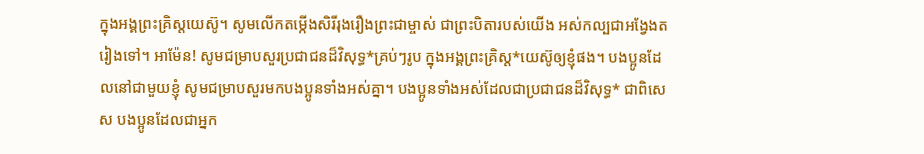ក្នុងអង្គព្រះគ្រិស្តយេស៊ូ។ សូមលើកតម្កើងសិរីរុងរឿងព្រះជាម្ចាស់ ជាព្រះបិតារបស់យើង អស់កល្បជាអង្វែងតរៀងទៅ។ អាម៉ែន! សូមជម្រាបសួរប្រជាជនដ៏វិសុទ្ធ*គ្រប់ៗរូប ក្នុងអង្គព្រះគ្រិស្ត*យេស៊ូឲ្យខ្ញុំផង។ បងប្អូនដែលនៅជាមួយខ្ញុំ សូមជម្រាបសួរមកបងប្អូនទាំងអស់គ្នា។ បងប្អូនទាំងអស់ដែលជាប្រជាជនដ៏វិសុទ្ធ* ជាពិសេស បងប្អូនដែលជាអ្នក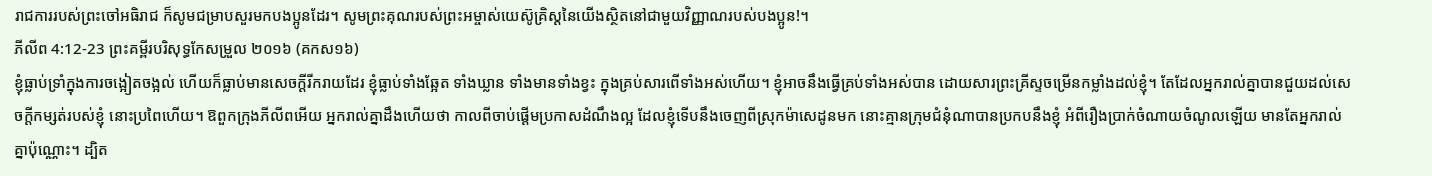រាជការរបស់ព្រះចៅអធិរាជ ក៏សូមជម្រាបសួរមកបងប្អូនដែរ។ សូមព្រះគុណរបស់ព្រះអម្ចាស់យេស៊ូគ្រិស្តនៃយើងស្ថិតនៅជាមួយវិញ្ញាណរបស់បងប្អូន!។
ភីលីព 4:12-23 ព្រះគម្ពីរបរិសុទ្ធកែសម្រួល ២០១៦ (គកស១៦)
ខ្ញុំធ្លាប់ទ្រាំក្នុងការចង្អៀតចង្អល់ ហើយក៏ធ្លាប់មានសេចក្ដីរីករាយដែរ ខ្ញុំធ្លាប់ទាំងឆ្អែត ទាំងឃ្លាន ទាំងមានទាំងខ្វះ ក្នុងគ្រប់សារពើទាំងអស់ហើយ។ ខ្ញុំអាចនឹងធ្វើគ្រប់ទាំងអស់បាន ដោយសារព្រះគ្រីស្ទចម្រើនកម្លាំងដល់ខ្ញុំ។ តែដែលអ្នករាល់គ្នាបានជួយដល់សេចក្ដីកម្សត់របស់ខ្ញុំ នោះប្រពៃហើយ។ ឱពួកក្រុងភីលីពអើយ អ្នករាល់គ្នាដឹងហើយថា កាលពីចាប់ផ្តើមប្រកាសដំណឹងល្អ ដែលខ្ញុំទើបនឹងចេញពីស្រុកម៉ាសេដូនមក នោះគ្មានក្រុមជំនុំណាបានប្រកបនឹងខ្ញុំ អំពីរឿងប្រាក់ចំណាយចំណូលឡើយ មានតែអ្នករាល់គ្នាប៉ុណ្ណោះ។ ដ្បិត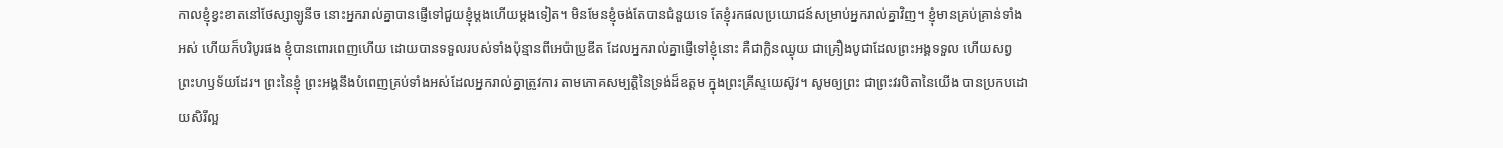កាលខ្ញុំខ្វះខាតនៅថែស្សាឡូនីច នោះអ្នករាល់គ្នាបានផ្ញើទៅជួយខ្ញុំម្តងហើយម្តងទៀត។ មិនមែនខ្ញុំចង់តែបានជំនួយទេ តែខ្ញុំរកផលប្រយោជន៍សម្រាប់អ្នករាល់គ្នាវិញ។ ខ្ញុំមានគ្រប់គ្រាន់ទាំងអស់ ហើយក៏បរិបូរផង ខ្ញុំបានពោរពេញហើយ ដោយបានទទួលរបស់ទាំងប៉ុន្មានពីអេប៉ាប្រូឌីត ដែលអ្នករាល់គ្នាផ្ញើទៅខ្ញុំនោះ គឺជាក្លិនឈ្ងុយ ជាគ្រឿងបូជាដែលព្រះអង្គទទួល ហើយសព្វព្រះហឫទ័យដែរ។ ព្រះនៃខ្ញុំ ព្រះអង្គនឹងបំពេញគ្រប់ទាំងអស់ដែលអ្នករាល់គ្នាត្រូវការ តាមភោគសម្បត្តិនៃទ្រង់ដ៏ឧត្តម ក្នុងព្រះគ្រីស្ទយេស៊ូវ។ សូមឲ្យព្រះ ជាព្រះវរបិតានៃយើង បានប្រកបដោយសិរីល្អ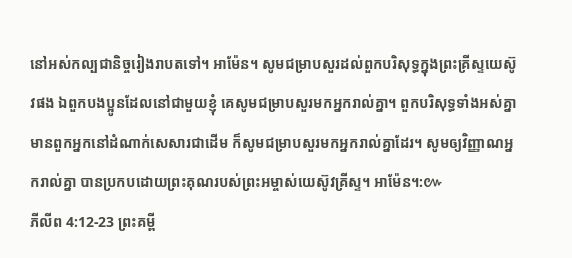នៅអស់កល្បជានិច្ចរៀងរាបតទៅ។ អាម៉ែន។ សូមជម្រាបសួរដល់ពួកបរិសុទ្ធក្នុងព្រះគ្រីស្ទយេស៊ូវផង ឯពួកបងប្អូនដែលនៅជាមួយខ្ញុំ គេសូមជម្រាបសួរមកអ្នករាល់គ្នា។ ពួកបរិសុទ្ធទាំងអស់គ្នា មានពួកអ្នកនៅដំណាក់សេសារជាដើម ក៏សូមជម្រាបសួរមកអ្នករាល់គ្នាដែរ។ សូមឲ្យវិញ្ញាណអ្នករាល់គ្នា បានប្រកបដោយព្រះគុណរបស់ព្រះអម្ចាស់យេស៊ូវគ្រីស្ទ។ អាម៉ែន។:៚
ភីលីព 4:12-23 ព្រះគម្ពី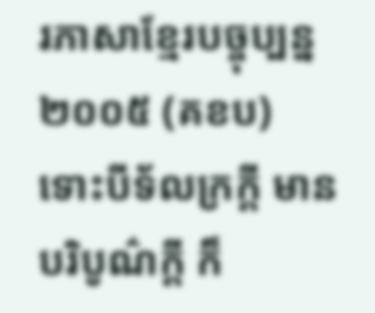រភាសាខ្មែរបច្ចុប្បន្ន ២០០៥ (គខប)
ទោះបីទ័លក្រក្ដី មានបរិបូណ៌ក្ដី ក៏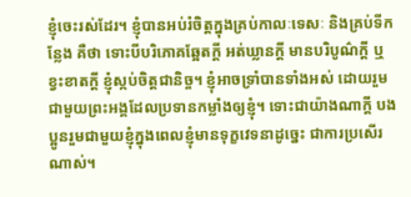ខ្ញុំចេះរស់ដែរ។ ខ្ញុំបានអប់រំចិត្តក្នុងគ្រប់កាលៈទេសៈ និងគ្រប់ទីកន្លែង គឺថា ទោះបីបរិភោគឆ្អែតក្ដី អត់ឃ្លានក្ដី មានបរិបូណ៌ក្ដី ឬខ្វះខាតក្ដី ខ្ញុំស្កប់ចិត្តជានិច្ច។ ខ្ញុំអាចទ្រាំបានទាំងអស់ ដោយរួមជាមួយព្រះអង្គដែលប្រទានកម្លាំងឲ្យខ្ញុំ។ ទោះជាយ៉ាងណាក្ដី បងប្អូនរួមជាមួយខ្ញុំក្នុងពេលខ្ញុំមានទុក្ខវេទនាដូច្នេះ ជាការប្រសើរណាស់។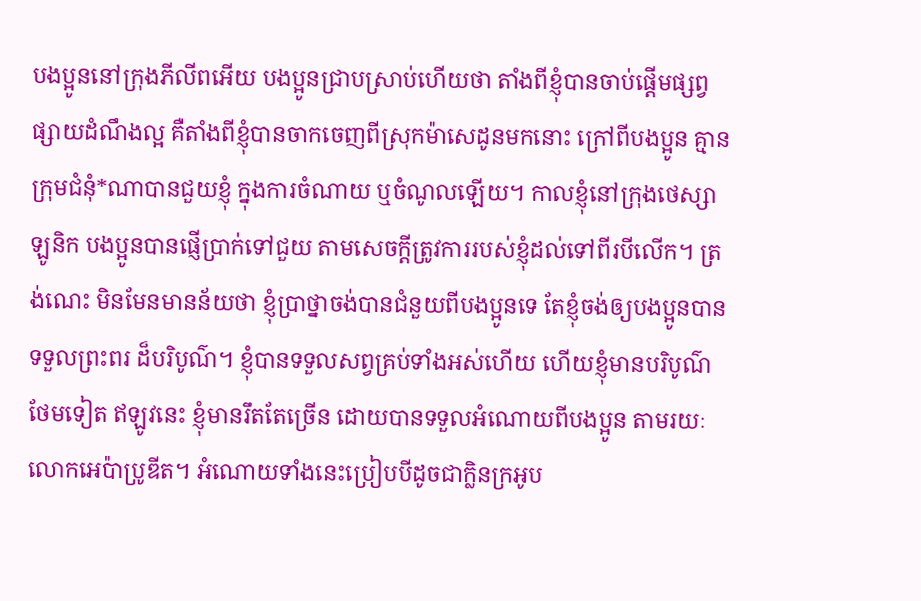បងប្អូននៅក្រុងភីលីពអើយ បងប្អូនជ្រាបស្រាប់ហើយថា តាំងពីខ្ញុំបានចាប់ផ្ដើមផ្សព្វផ្សាយដំណឹងល្អ គឺតាំងពីខ្ញុំបានចាកចេញពីស្រុកម៉ាសេដូនមកនោះ ក្រៅពីបងប្អូន គ្មានក្រុមជំនុំ*ណាបានជួយខ្ញុំ ក្នុងការចំណាយ ឬចំណូលឡើយ។ កាលខ្ញុំនៅក្រុងថេស្សាឡូនិក បងប្អូនបានផ្ញើប្រាក់ទៅជួយ តាមសេចក្ដីត្រូវការរបស់ខ្ញុំដល់ទៅពីរបីលើក។ ត្រង់ណេះ មិនមែនមានន័យថា ខ្ញុំប្រាថ្នាចង់បានជំនួយពីបងប្អូនទេ តែខ្ញុំចង់ឲ្យបងប្អូនបានទទួលព្រះពរ ដ៏បរិបូណ៌។ ខ្ញុំបានទទួលសព្វគ្រប់ទាំងអស់ហើយ ហើយខ្ញុំមានបរិបូណ៌ថែមទៀត ឥឡូវនេះ ខ្ញុំមានរឹតតែច្រើន ដោយបានទទួលអំណោយពីបងប្អូន តាមរយៈលោកអេប៉ាប្រូឌីត។ អំណោយទាំងនេះប្រៀបបីដូចជាក្លិនក្រអូប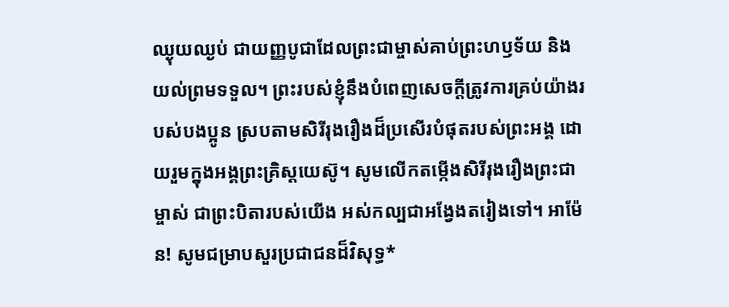ឈ្ងុយឈ្ងប់ ជាយញ្ញបូជាដែលព្រះជាម្ចាស់គាប់ព្រះហឫទ័យ និងយល់ព្រមទទួល។ ព្រះរបស់ខ្ញុំនឹងបំពេញសេចក្ដីត្រូវការគ្រប់យ៉ាងរបស់បងប្អូន ស្របតាមសិរីរុងរឿងដ៏ប្រសើរបំផុតរបស់ព្រះអង្គ ដោយរួមក្នុងអង្គព្រះគ្រិស្តយេស៊ូ។ សូមលើកតម្កើងសិរីរុងរឿងព្រះជាម្ចាស់ ជាព្រះបិតារបស់យើង អស់កល្បជាអង្វែងតរៀងទៅ។ អាម៉ែន! សូមជម្រាបសួរប្រជាជនដ៏វិសុទ្ធ*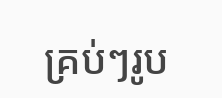គ្រប់ៗរូប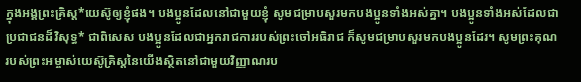ក្នុងអង្គព្រះគ្រិស្ត*យេស៊ូឲ្យខ្ញុំផង។ បងប្អូនដែលនៅជាមួយខ្ញុំ សូមជម្រាបសួរមកបងប្អូនទាំងអស់គ្នា។ បងប្អូនទាំងអស់ដែលជាប្រជាជនដ៏វិសុទ្ធ* ជាពិសេស បងប្អូនដែលជាអ្នករាជការរបស់ព្រះចៅអធិរាជ ក៏សូមជម្រាបសួរមកបងប្អូនដែរ។ សូមព្រះគុណរបស់ព្រះអម្ចាស់យេស៊ូគ្រិស្តនៃយើងស្ថិតនៅជាមួយវិញ្ញាណរប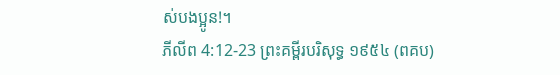ស់បងប្អូន!។
ភីលីព 4:12-23 ព្រះគម្ពីរបរិសុទ្ធ ១៩៥៤ (ពគប)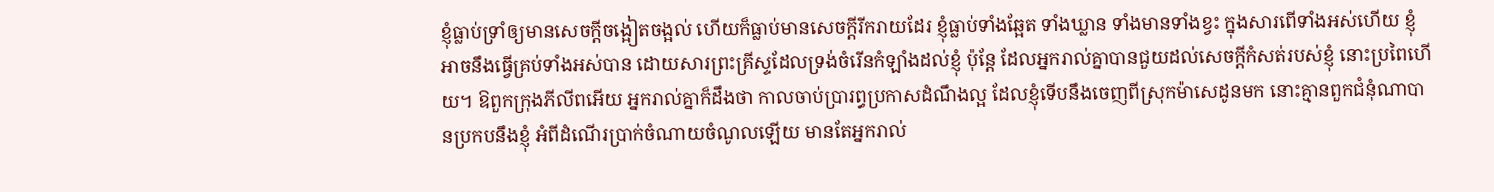ខ្ញុំធ្លាប់ទ្រាំឲ្យមានសេចក្ដីចង្អៀតចង្អល់ ហើយក៏ធ្លាប់មានសេចក្ដីរីករាយដែរ ខ្ញុំធ្លាប់ទាំងឆ្អែត ទាំងឃ្លាន ទាំងមានទាំងខ្វះ ក្នុងសារពើទាំងអស់ហើយ ខ្ញុំអាចនឹងធ្វើគ្រប់ទាំងអស់បាន ដោយសារព្រះគ្រីស្ទដែលទ្រង់ចំរើនកំឡាំងដល់ខ្ញុំ ប៉ុន្តែ ដែលអ្នករាល់គ្នាបានជួយដល់សេចក្ដីកំសត់របស់ខ្ញុំ នោះប្រពៃហើយ។ ឱពួកក្រុងភីលីពអើយ អ្នករាល់គ្នាក៏ដឹងថា កាលចាប់ប្រារព្ធប្រកាសដំណឹងល្អ ដែលខ្ញុំទើបនឹងចេញពីស្រុកម៉ាសេដូនមក នោះគ្មានពួកជំនុំណាបានប្រកបនឹងខ្ញុំ អំពីដំណើរប្រាក់ចំណាយចំណូលឡើយ មានតែអ្នករាល់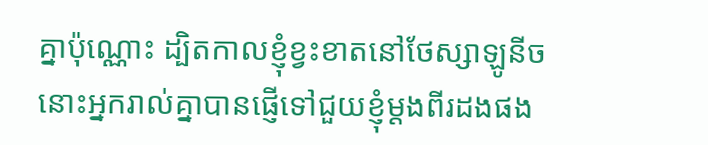គ្នាប៉ុណ្ណោះ ដ្បិតកាលខ្ញុំខ្វះខាតនៅថែស្សាឡូនីច នោះអ្នករាល់គ្នាបានផ្ញើទៅជួយខ្ញុំម្តងពីរដងផង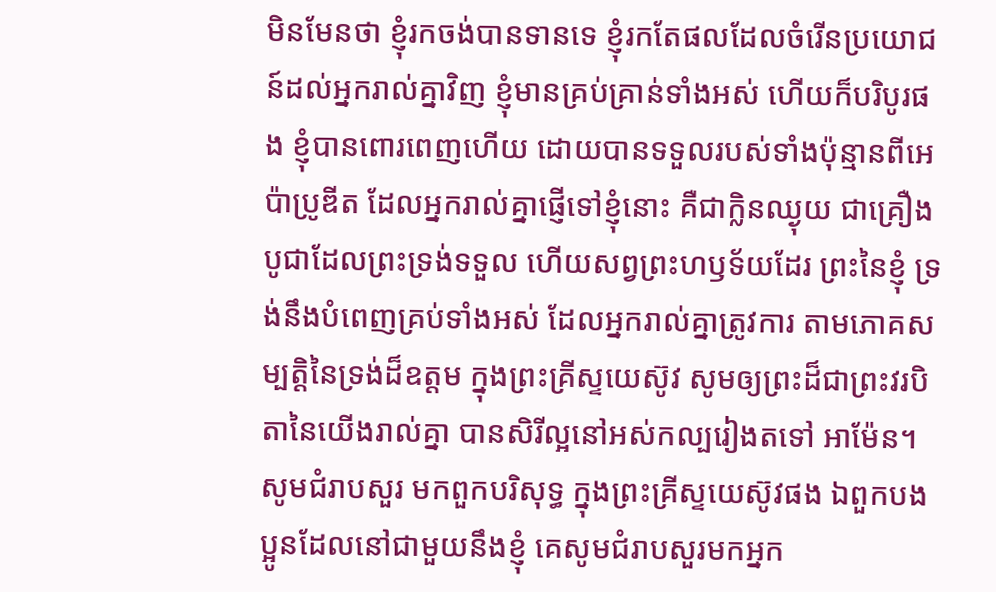មិនមែនថា ខ្ញុំរកចង់បានទានទេ ខ្ញុំរកតែផលដែលចំរើនប្រយោជន៍ដល់អ្នករាល់គ្នាវិញ ខ្ញុំមានគ្រប់គ្រាន់ទាំងអស់ ហើយក៏បរិបូរផង ខ្ញុំបានពោរពេញហើយ ដោយបានទទួលរបស់ទាំងប៉ុន្មានពីអេប៉ាប្រូឌីត ដែលអ្នករាល់គ្នាផ្ញើទៅខ្ញុំនោះ គឺជាក្លិនឈ្ងុយ ជាគ្រឿងបូជាដែលព្រះទ្រង់ទទួល ហើយសព្វព្រះហឫទ័យដែរ ព្រះនៃខ្ញុំ ទ្រង់នឹងបំពេញគ្រប់ទាំងអស់ ដែលអ្នករាល់គ្នាត្រូវការ តាមភោគសម្បត្តិនៃទ្រង់ដ៏ឧត្តម ក្នុងព្រះគ្រីស្ទយេស៊ូវ សូមឲ្យព្រះដ៏ជាព្រះវរបិតានៃយើងរាល់គ្នា បានសិរីល្អនៅអស់កល្បរៀងតទៅ អាម៉ែន។ សូមជំរាបសួរ មកពួកបរិសុទ្ធ ក្នុងព្រះគ្រីស្ទយេស៊ូវផង ឯពួកបងប្អូនដែលនៅជាមួយនឹងខ្ញុំ គេសូមជំរាបសួរមកអ្នក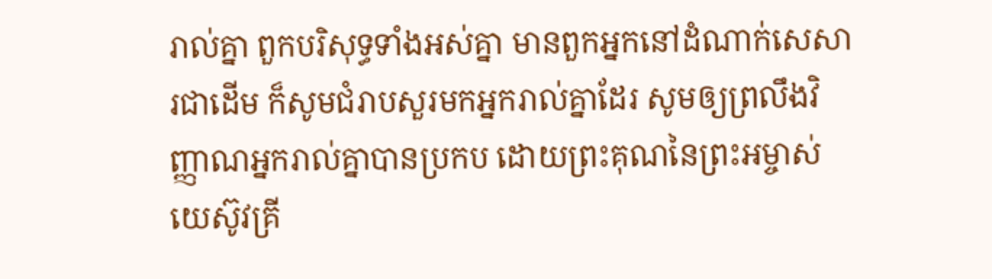រាល់គ្នា ពួកបរិសុទ្ធទាំងអស់គ្នា មានពួកអ្នកនៅដំណាក់សេសារជាដើម ក៏សូមជំរាបសួរមកអ្នករាល់គ្នាដែរ សូមឲ្យព្រលឹងវិញ្ញាណអ្នករាល់គ្នាបានប្រកប ដោយព្រះគុណនៃព្រះអម្ចាស់យេស៊ូវគ្រី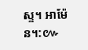ស្ទ។ អាម៉ែន។:៚